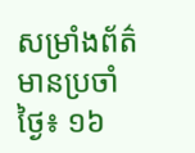សម្រាំងព័ត៌មានប្រចាំថ្ងៃ៖ ១៦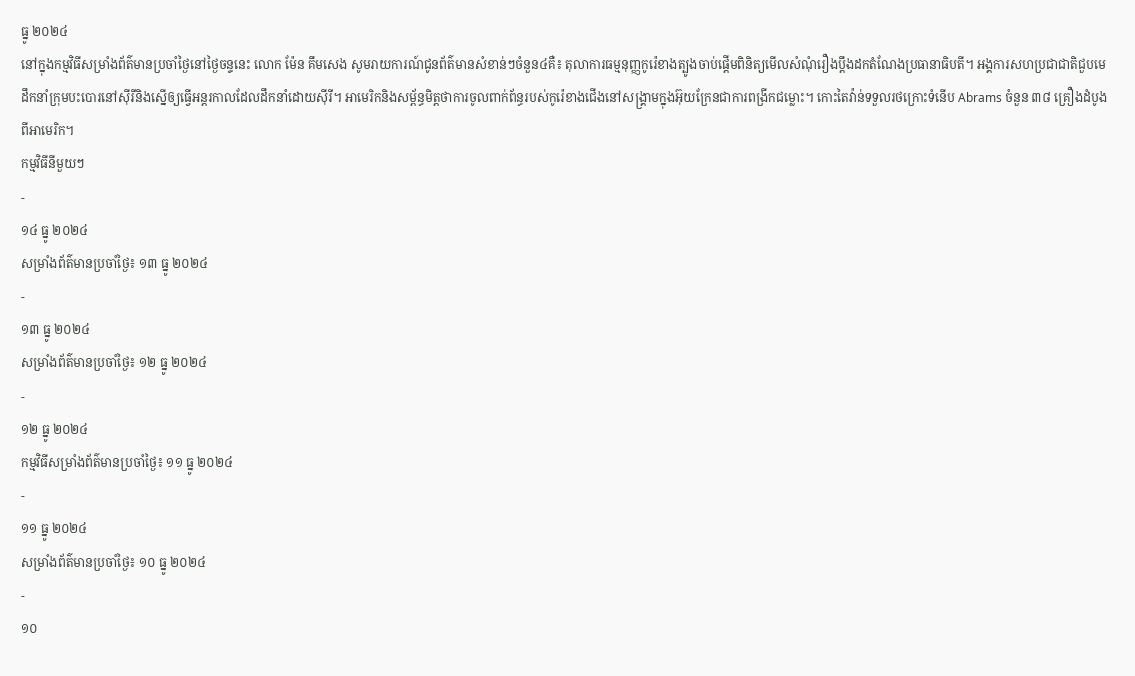ធ្នូ ២០២៤
នៅក្នុងកម្មវិធីសម្រាំងព័ត៌មានប្រចាំថ្ងៃនៅថ្ងៃចន្ទនេះ លោក ម៉ែន គឹមសេង សូមរាយការណ៍ជូនព័ត៌មានសំខាន់ៗចំនួន៤គឺ៖ តុលាការធម្មនុញ្ញកូរ៉េខាងត្បូងចាប់ផ្តើមពិនិត្យមើលសំណុំរឿងប្តឹងដកតំណែងប្រធានាធិបតី។ អង្គការសហប្រជាជាតិជួបមេដឹកនាំក្រុមបះបោរនៅស៊ីរីនិងស្នើឲ្យធ្វើអន្តរកាលដែលដឹកនាំដោយស៊ីរី។ អាមេរិកនិងសម្ព័ន្ធមិត្តថាការចូលពាក់ព័ន្ធរបស់កូរ៉េខាងជើងនៅសង្គ្រាមក្នុងអ៊ុយក្រែនជាការពង្រីកជម្លោះ។ កោះតៃវ៉ាន់ទទួលរថក្រោះទំនើប Abrams ចំនួន ៣៨ គ្រឿងដំបូងពីអាមេរិក។
កម្មវិធីនីមួយៗ
-
១៤ ធ្នូ ២០២៤
សម្រាំងព័ត៌មានប្រចាំថ្ងៃ៖ ១៣ ធ្នូ ២០២៤
-
១៣ ធ្នូ ២០២៤
សម្រាំងព័ត៌មានប្រចាំថ្ងៃ៖ ១២ ធ្នូ ២០២៤
-
១២ ធ្នូ ២០២៤
កម្មវិធីសម្រាំងព័ត៌មានប្រចាំថ្ងៃ៖ ១១ ធ្នូ ២០២៤
-
១១ ធ្នូ ២០២៤
សម្រាំងព័ត៌មានប្រចាំថ្ងៃ៖ ១០ ធ្នូ ២០២៤
-
១០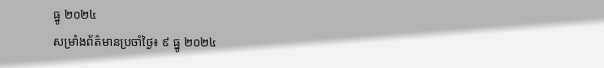ធ្នូ ២០២៤
សម្រាំងព័ត៌មានប្រចាំថ្ងៃ៖ ៩ ធ្នូ ២០២៤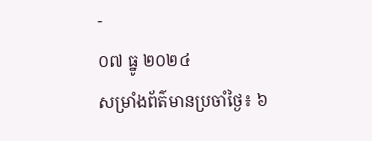-
០៧ ធ្នូ ២០២៤
សម្រាំងព័ត៌មានប្រចាំថ្ងៃ៖ ៦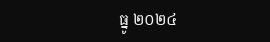ធ្នូ ២០២៤